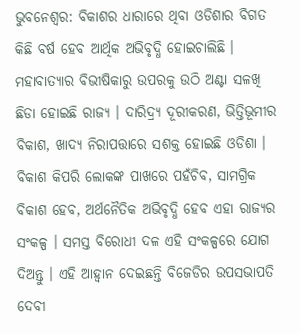ଭୁବନେଶ୍ବର: ବିକାଶର ଧାରାରେ ଥିବା ଓଡିଶାର ବିଗତ କିଛି ବର୍ଷ ହେବ ଆର୍ଥିକ ଅଭିବୃଦ୍ଧି ହୋଇଚାଲିଛି । ମହାବାତ୍ୟାର ବିଭୀଷିକାରୁ ଉପରକୁ ଉଠି ଅଣ୍ଟା ସଳଖି ଛିଡା ହୋଇଛି ରାଜ୍ୟ । ଦାରିଦ୍ର୍ୟ ଦୂରୀକରଣ, ଭିତ୍ତିଭୂମୀର ବିକାଶ, ଖାଦ୍ୟ ନିରାପତ୍ତାରେ ସଶକ୍ତ ହୋଇଛି ଓଡିଶା । ବିକାଶ କିପରି ଲୋକଙ୍କ ପାଖରେ ପହଁଚିବ, ସାମଗ୍ରିକ ବିକାଶ ହେବ, ଅର୍ଥନୈତିକ ଅଭିବୃଦ୍ଧି ହେବ ଏହା ରାଜ୍ୟର ସଂକଳ୍ପ । ସମସ୍ତ ବିରୋଧୀ ଦଳ ଏହି ସଂକଳ୍ପରେ ଯୋଗ ଦିଅନ୍ତୁ । ଏହି ଆହ୍ବାନ ଦେଇଛନ୍ତି ବିଜେଡିର ଉପସଭାପତି ଦେବୀ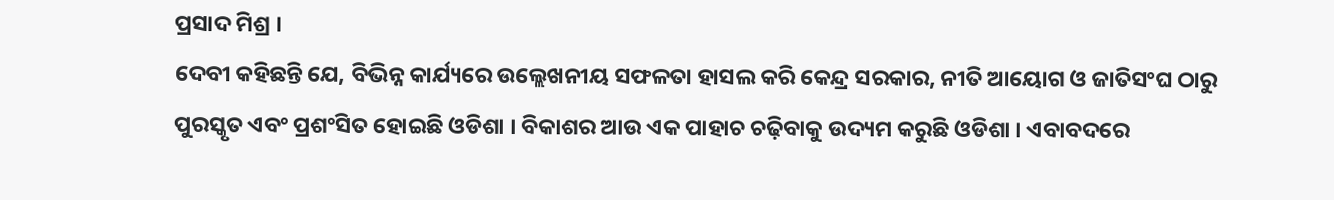ପ୍ରସାଦ ମିଶ୍ର ।
ଦେବୀ କହିଛନ୍ତି ଯେ, ବିଭିନ୍ନ କାର୍ଯ୍ୟରେ ଉଲ୍ଲେଖନୀୟ ସଫଳତା ହାସଲ କରି କେନ୍ଦ୍ର ସରକାର, ନୀତି ଆୟୋଗ ଓ ଜାତିସଂଘ ଠାରୁ ପୁରସ୍କୃତ ଏବଂ ପ୍ରଶଂସିତ ହୋଇଛି ଓଡିଶା । ବିକାଶର ଆଉ ଏକ ପାହାଚ ଚଢ଼ିବାକୁ ଉଦ୍ୟମ କରୁଛି ଓଡିଶା । ଏବାବଦରେ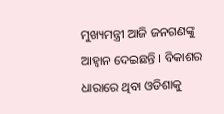ମୁଖ୍ୟମନ୍ତ୍ରୀ ଆଜି ଜନଗଣଙ୍କୁ ଆହ୍ବାନ ଦେଇଛନ୍ତି । ବିକାଶର ଧାରାରେ ଥିବା ଓଡିଶାକୁ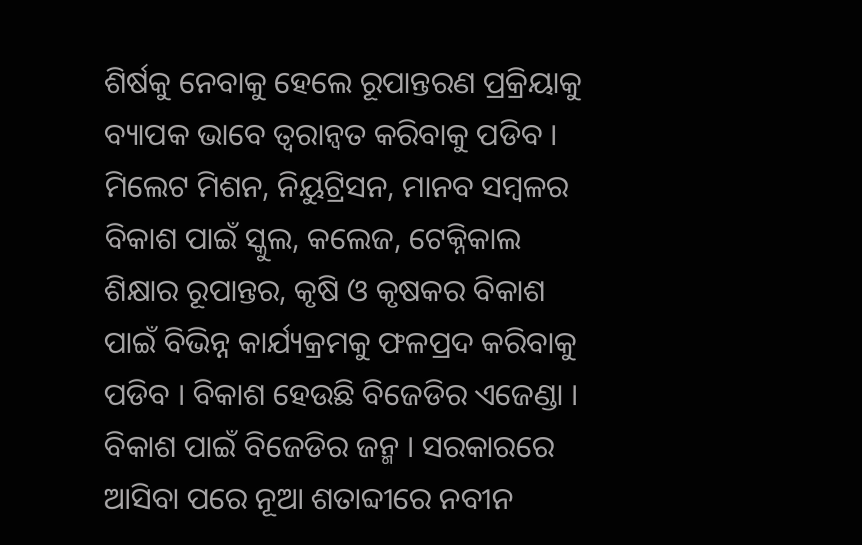ଶିର୍ଷକୁ ନେବାକୁ ହେଲେ ରୂପାନ୍ତରଣ ପ୍ରକ୍ରିୟାକୁ ବ୍ୟାପକ ଭାବେ ତ୍ବରାନ୍ବତ କରିବାକୁ ପଡିବ ।
ମିଲେଟ ମିଶନ, ନିୟୁଟ୍ରିସନ, ମାନବ ସମ୍ବଳର ବିକାଶ ପାଇଁ ସ୍କୁଲ, କଲେଜ, ଟେକ୍ନିକାଲ ଶିକ୍ଷାର ରୂପାନ୍ତର, କୃଷି ଓ କୃଷକର ବିକାଶ ପାଇଁ ବିଭିନ୍ନ କାର୍ଯ୍ୟକ୍ରମକୁ ଫଳପ୍ରଦ କରିବାକୁ ପଡିବ । ବିକାଶ ହେଉଛି ବିଜେଡିର ଏଜେଣ୍ଡା । ବିକାଶ ପାଇଁ ବିଜେଡିର ଜନ୍ମ । ସରକାରରେ ଆସିବା ପରେ ନୂଆ ଶତାବ୍ଦୀରେ ନବୀନ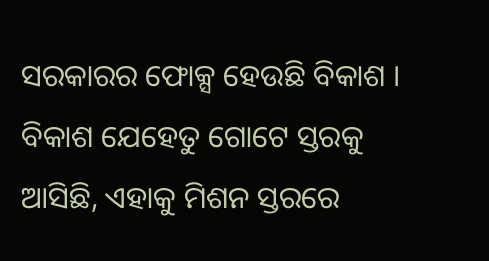ସରକାରର ଫୋକ୍ସ ହେଉଛି ବିକାଶ । ବିକାଶ ଯେହେତୁ ଗୋଟେ ସ୍ତରକୁ ଆସିଛି, ଏହାକୁ ମିଶନ ସ୍ତରରେ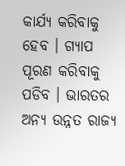କାର୍ଯ୍ୟ କରିବାକୁ ହେବ । ଗ୍ୟାପ ପୂରଣ କରିବାକୁ ପଡିବ । ଭାରତର ଅନ୍ୟ ଉନ୍ନତ ରାଜ୍ୟ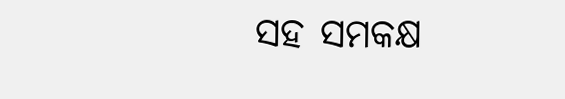ସହ ସମକକ୍ଷ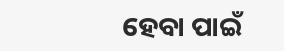ହେବା ପାଇଁ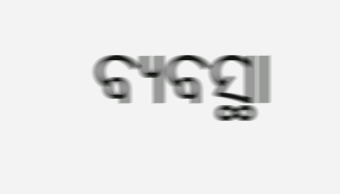ବ୍ୟବସ୍ଥା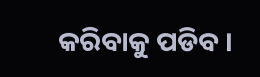କରିବାକୁ ପଡିବ ।